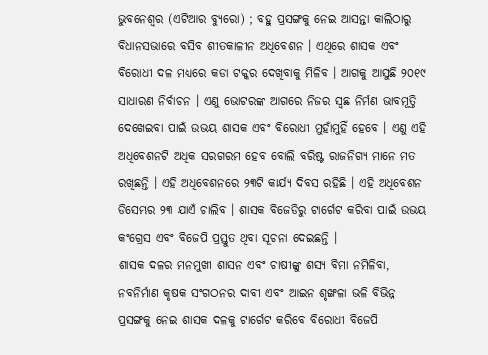ଭୁବନେଶ୍ୱର (ଏଟିଆର ବ୍ୟୁରୋ) ; ବହୁ ପ୍ରସଙ୍ଗକୁ ନେଇ ଆସନ୍ତା କାଲିଠାରୁ ବିଧାନସଭାରେ ବସିବ ଶୀତକାଳୀନ ଅଧିବେଶନ । ଏଥିରେ ଶାସକ ଏବଂ ବିରୋଧୀ ଦଳ ମଧ୍ୟରେ କଡା ଟକ୍କର ଦେଖିବାକୁ ମିଳିବ । ଆଗକୁ ଆସୁଛି ୨୦୧୯ ସାଧାରଣ ନିର୍ବାଚନ । ଏଣୁ ଭୋଟରଙ୍କ ଆଗରେ ନିଜର ସ୍ୱଛ ନିର୍ମଣ ଭାବମୂତ୍ତି ଦେଖେଇବା ପାଇଁ ଉଭୟ ଶାସକ ଏବଂ ବିରୋଧୀ ମୁହାଁମୁହିଁ ହେବେ । ଏଣୁ ଏହି ଅଧିବେଶନଟି ଅଧିକ ସରଗରମ ହେବ ବୋଲି ବରିଷ୍ଟ ରାଜନିଗ୍ୟ ମାନେ ମତ ରଖିଛନ୍ତି । ଏହି ଅଧିବେଶନରେ ୨୩ଟି କାର୍ଯ୍ୟ ଦିବସ ରହିଛି । ଏହି ଅଧିବେଶନ ଡିସେମ୍ଭର ୨୩ ଯାଏଁ ଚାଲିବ । ଶାସକ ବିଜେଡିରୁ ଟାର୍ଗେଟ କରିବା ପାଇଁ ଉଭୟ କଂଗ୍ରେସ ଏବଂ ବିଜେପି ପ୍ରସ୍ତୁତ ଥିବା ସୂଚନା ଦେଇଛନ୍ତି ।
ଶାସକ ଦଳର ମନମୁଖୀ ଶାସନ ଏବଂ ଚାଷୀଙ୍କୁ ଶସ୍ୟ ବିମା ନମିଳିବା, ନବନିର୍ମାଣ କୃଷକ ସଂଗଠନର ଦାବୀ ଏବଂ ଆଇନ ଶୃଙ୍ଖଳା ଭଳି ବିଭିନ୍ନ ପ୍ରସଙ୍ଗକୁ ନେଇ ଶାସକ ଦଳକୁ ଟାର୍ଗେଟ କରିବେ ବିରୋଧୀ ବିଜେପି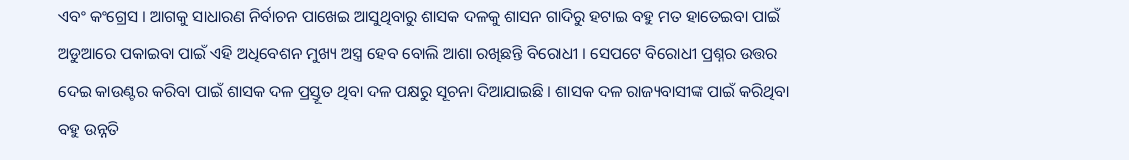ଏବଂ କଂଗ୍ରେସ । ଆଗକୁ ସାଧାରଣ ନିର୍ବାଚନ ପାଖେଇ ଆସୁଥିବାରୁ ଶାସକ ଦଳକୁ ଶାସନ ଗାଦିରୁ ହଟାଇ ବହୁ ମତ ହାତେଇବା ପାଇଁ ଅଡୁଆରେ ପକାଇବା ପାଇଁ ଏହି ଅଧିବେଶନ ମୁଖ୍ୟ ଅସ୍ତ୍ର ହେବ ବୋଲି ଆଶା ରଖିଛନ୍ତି ବିରୋଧୀ । ସେପଟେ ବିରୋଧୀ ପ୍ରଶ୍ନର ଉତ୍ତର ଦେଇ କାଉଣ୍ଟର କରିବା ପାଇଁ ଶାସକ ଦଳ ପ୍ରସ୍ତୂତ ଥିବା ଦଳ ପକ୍ଷରୁ ସୂଚନା ଦିଆଯାଇଛି । ଶାସକ ଦଳ ରାଜ୍ୟବାସୀଙ୍କ ପାଇଁ କରିଥିବା ବହୁ ଉନ୍ନତି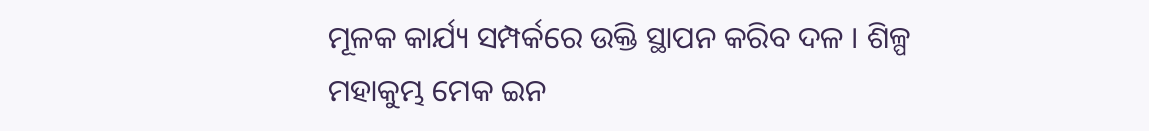ମୂଳକ କାର୍ଯ୍ୟ ସମ୍ପର୍କରେ ଉକ୍ତି ସ୍ଥାପନ କରିବ ଦଳ । ଶିଳ୍ପ ମହାକୁମ୍ଭ ମେକ ଇନ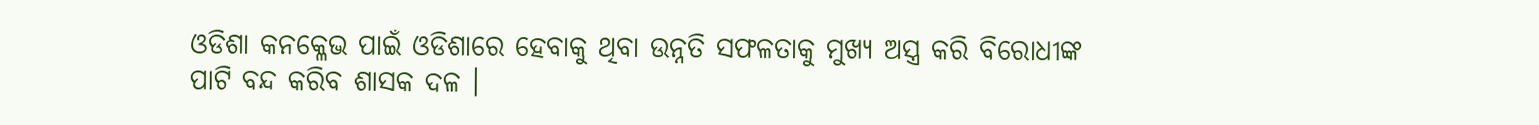ଓଡିଶା କନକ୍ଳେଭ ପାଇଁ ଓଡିଶାରେ ହେବାକୁ ଥିବା ଉନ୍ନତି ସଫଳତାକୁ ମୁଖ୍ୟ ଅସ୍ତ୍ର କରି ବିରୋଧୀଙ୍କ ପାଟି ବନ୍ଦ କରିବ ଶାସକ ଦଳ ।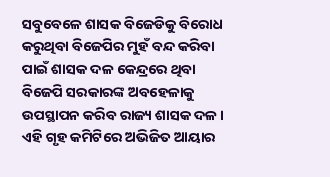ସବୁବେଳେ ଶାସକ ବିଜେଡିକୁ ବିରୋଧ କରୁଥିବା ବିଜେପିର ମୁହଁ ବନ୍ଦ କରିବା ପାଇଁ ଶାସକ ଦଳ କେନ୍ଦ୍ରରେ ଥିବା ବିଜେପି ସରକାରଙ୍କ ଅବହେଳାକୁ ଉପସ୍ଥାପନ କରିବ ରାଜ୍ୟ ଶାସକ ଦଳ । ଏହି ଗୃହ କମିଟିରେ ଅଭିଜିତ ଆୟାର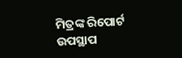ମିତ୍ରଙ୍କ ରିପୋର୍ଟ ଉପସ୍ଥାପ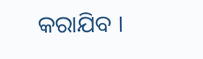କରାଯିବ ।